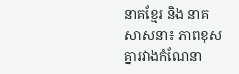នាគខ្មែរ និង នាគសាសនា៖ ភាពខុសគ្នារវាងកំណែនា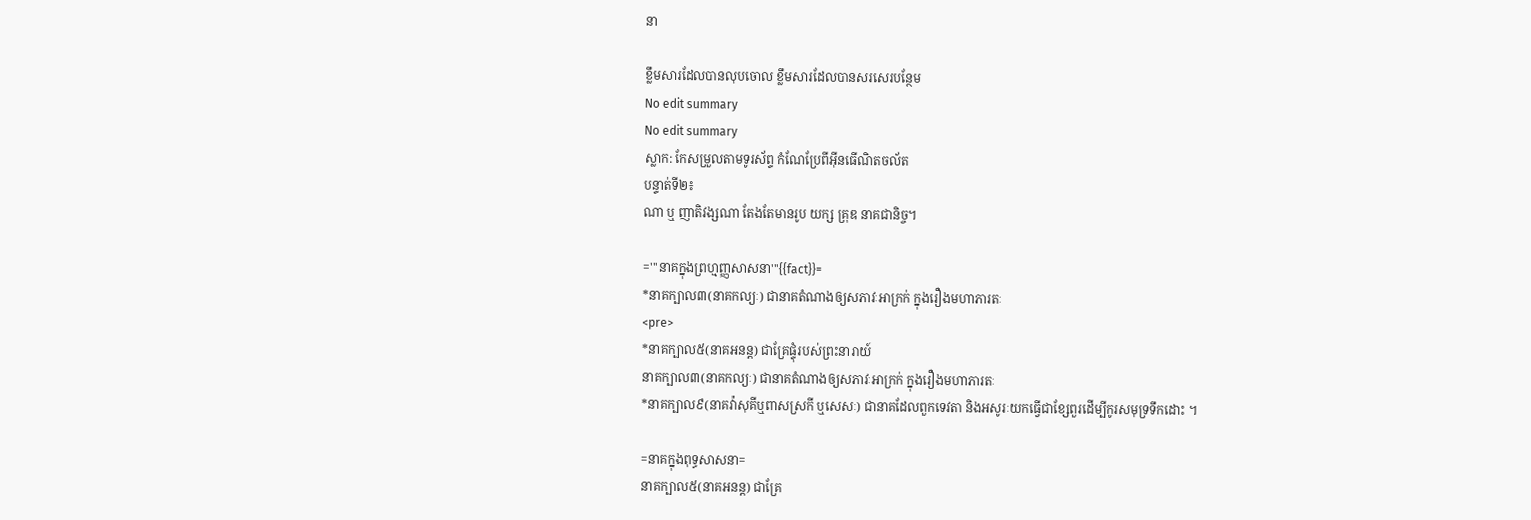នា

ខ្លឹមសារដែលបានលុបចោល ខ្លឹមសារដែលបានសរសេរបន្ថែម
No edit summary
No edit summary
ស្លាក: កែសម្រួលតាមទូរស័ព្ទ កំណែប្រែពីអ៊ីនធើណិតចល័ត
បន្ទាត់ទី២៖
ណា ឬ ញាតិវង្សណា តែងតែមានរូប យក្ស គ្រុឌ នាគជានិច្ច។

='''នាគក្នុងព្រហ្មញ្ញសាសនា'''{{fact}}=
*នាគក្បាល៣(នាគកល្យៈ) ជានាគតំណាងឲ្យសភាវៈអាក្រក់ ក្នុងរឿងមហាភារតៈ
<pre>
*នាគក្បាល៥(នាគអនន្ត) ជាគ្រែផ្ទុំរបស់ព្រះនារាយ៍
នាគក្បាល៣(នាគកល្យៈ) ជានាគតំណាងឲ្យសភាវៈអាក្រក់ ក្នុងរឿងមហាភារតៈ
*នាគក្បាល៩(នាគវ៉ាសុគីឬពាសស្រកី ឬសេសៈ) ជានាគដែលពួកទេវតា និងអសូរៈយកធ្វើជាខ្សែពួរដើម្បីកូរសមុទ្រទឹកដោះ ។

=នាគក្នុងពុទ្ធសាសនា=
នាគក្បាល៥(នាគអនន្ត) ជាគ្រែ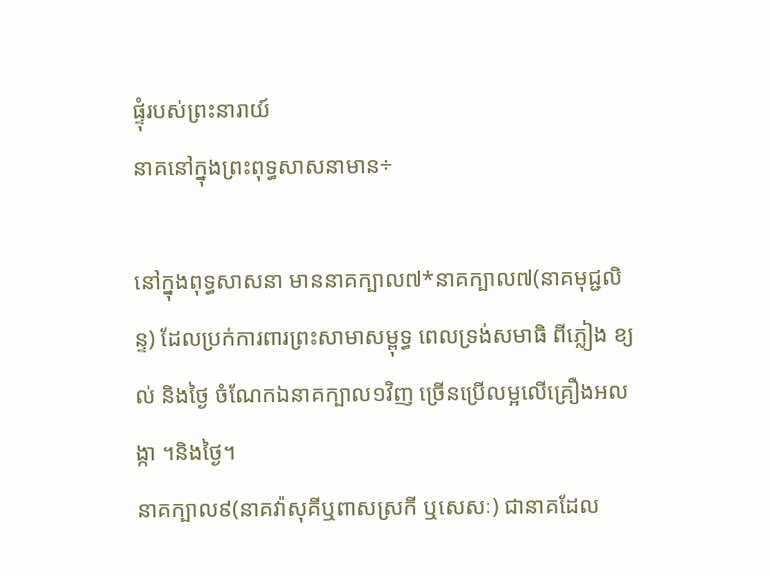ផ្ទុំរបស់ព្រះនារាយ៍
នាគនៅក្នុងព្រះពុទ្ធសាសនាមាន÷

នៅក្នុងពុទ្ធសាសនា មាននាគក្បាល៧*នាគក្បាល៧(នាគមុជ្ជលិន្ទ) ដែលប្រក់ការពារព្រះសាមាសម្ពុទ្ធ ពេលទ្រង់សមាធិ ពីភ្លៀង ខ្យល់ និងថ្ងៃ ចំណែកឯនាគក្បាល១វិញ ច្រើនប្រើលម្អលើគ្រឿងអលង្កា ។និងថ្ងៃ។
នាគក្បាល៩(នាគវ៉ាសុគីឬពាសស្រកី ឬសេសៈ) ជានាគដែល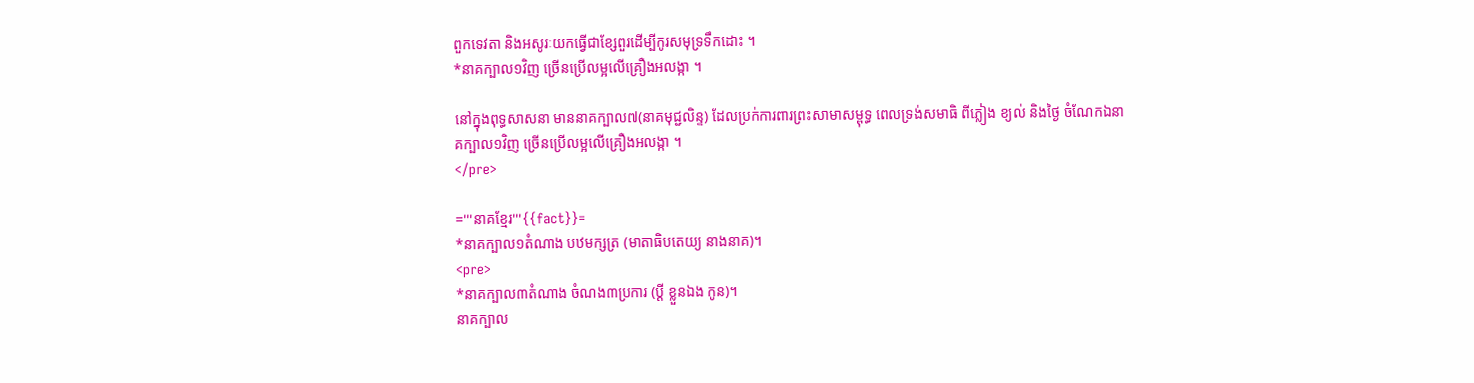ពួកទេវតា និងអសូរៈយកធ្វើជាខ្សែពួរដើម្បីកូរសមុទ្រទឹកដោះ ។
*នាគក្បាល១វិញ ច្រើនប្រើលម្អលើគ្រឿងអលង្កា ។

នៅក្នុងពុទ្ធសាសនា មាននាគក្បាល៧(នាគមុជ្ជលិន្ទ) ដែលប្រក់ការពារព្រះសាមាសម្ពុទ្ធ ពេលទ្រង់សមាធិ ពីភ្លៀង ខ្យល់ និងថ្ងៃ ចំណែកឯនាគក្បាល១វិញ ច្រើនប្រើលម្អលើគ្រឿងអលង្កា ។
</pre>

='''នាគខ្មែរ'''{{fact}}=
*នាគក្បាល១តំណាង បឋមក្សត្រ (មាតាធិបតេយ្យ នាងនាគ)។
<pre>
*នាគក្បាល៣តំណាង ចំណង៣ប្រការ (ប្ដី ខ្លួនឯង កូន)។
នាគក្បាល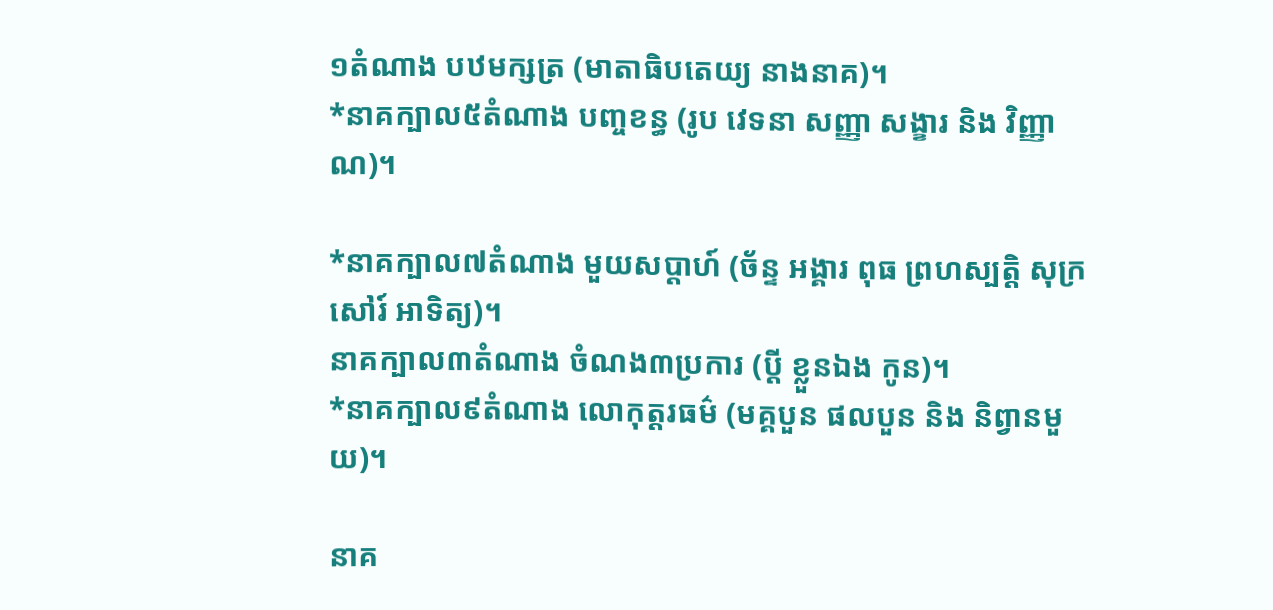១តំណាង បឋមក្សត្រ (មាតាធិបតេយ្យ នាងនាគ)។
*នាគក្បាល៥តំណាង បញ្ចខន្ធ (រូប វេទនា សញ្ញា សង្ខារ និង វិញ្ញាណ)។

*នាគក្បាល៧តំណាង មួយសប្ដាហ៍ (ច័ន្ទ អង្គារ ពុធ ព្រហស្បត្តិ សុក្រ សៅរ៍ អាទិត្យ)។
នាគក្បាល៣តំណាង ចំណង៣ប្រការ (ប្ដី ខ្លួនឯង កូន)។
*នាគក្បាល៩តំណាង លោកុត្តរធម៌ (មគ្គបួន ផលបួន និង និព្វានមួយ)។

នាគ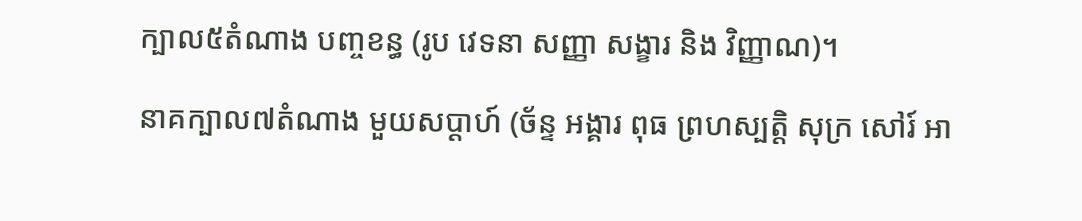ក្បាល៥តំណាង បញ្ចខន្ធ (រូប វេទនា សញ្ញា សង្ខារ និង វិញ្ញាណ)។

នាគក្បាល៧តំណាង មួយសប្ដាហ៍ (ច័ន្ទ អង្គារ ពុធ ព្រហស្បត្តិ សុក្រ សៅរ៍ អា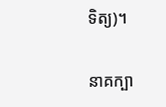ទិត្យ)។

នាគក្បា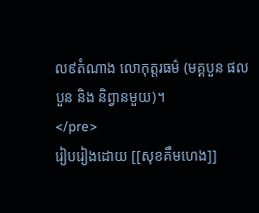ល៩តំណាង លោកុត្តរធម៌ (មគ្គបួន ផលបួន និង និព្វានមួយ)។
</pre>
រៀបរៀងដោយ [[សុខគឹមហេង]]